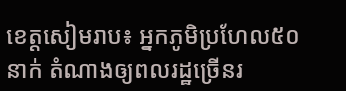ខេត្ដសៀមរាប៖ អ្នកភូមិប្រហែល៥០នាក់ តំណាងឲ្យពលរដ្ឋច្រើនរ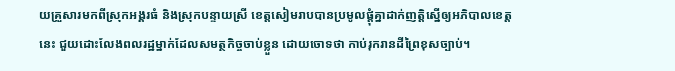យគ្រួសារមកពីស្រុកអង្គរធំ និងស្រុកបន្ទាយស្រី ខេត្ដសៀមរាបបានប្រមូលផ្ដុំគ្នាដាក់ញត្ដិស្នើឲ្យអភិបាលខេត្ដនេះ ជួយដោះលែងពលរដ្ឋម្នាក់ដែលសមត្ថកិច្ចចាប់ខ្លួន ដោយចោទថា កាប់រុករានដីព្រៃខុសច្បាប់។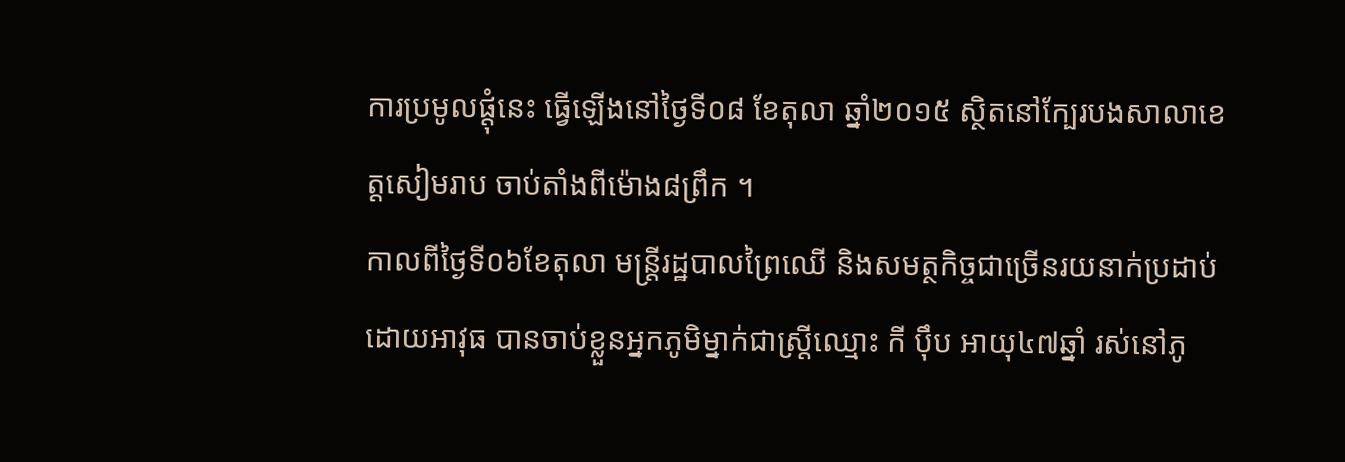ការប្រមូលផ្ដុំនេះ ធ្វើឡើងនៅថ្ងៃទី០៨ ខែតុលា ឆ្នាំ២០១៥ ស្ថិតនៅក្បែរបងសាលាខេត្ដសៀមរាប ចាប់តាំងពីម៉ោង៨ព្រឹក ។
កាលពីថ្ងៃទី០៦ខែតុលា មន្ដ្រីរដ្ឋបាលព្រៃឈើ និងសមត្ថកិច្ចជាច្រើនរយនាក់ប្រដាប់ដោយអាវុធ បានចាប់ខ្លួនអ្នកភូមិម្នាក់ជាស្ដ្រីឈ្មោះ កី ប៉ឹប អាយុ៤៧ឆ្នាំ រស់នៅភូ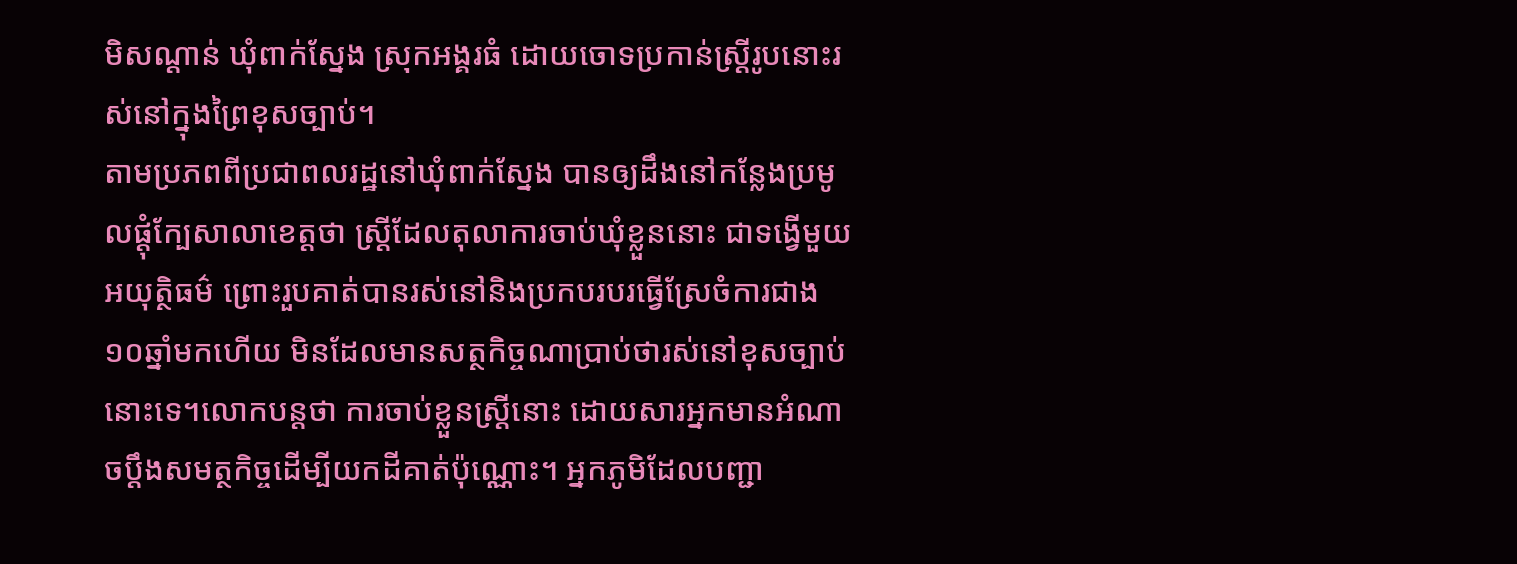មិសណ្ដាន់ ឃុំពាក់ស្នែង ស្រុកអង្គរធំ ដោយចោទប្រកាន់ស្ដ្រីរូបនោះរស់នៅក្នុងព្រៃខុសច្បាប់។
តាមប្រភពពីប្រជាពលរដ្ឋនៅឃុំពាក់ស្នែង បានឲ្យដឹងនៅកន្លែងប្រមូលផ្ដុំក្បែសាលាខេត្ដថា ស្ដ្រីដែលតុលាការចាប់ឃុំខ្លួននោះ ជាទង្វើមួយអយុត្ថិធម៌ ព្រោះរួបគាត់បានរស់នៅនិងប្រកបរបរធ្វើស្រែចំការជាង១០ឆ្នាំមកហើយ មិនដែលមានសត្ថកិច្ចណាប្រាប់ថារស់នៅខុសច្បាប់នោះទេ។លោកបន្ដថា ការចាប់ខ្លួនស្ដ្រីនោះ ដោយសារអ្នកមានអំណាចប្ដឹងសមត្ថកិច្ចដើម្បីយកដីគាត់ប៉ុណ្ណោះ។ អ្នកភូមិដែលបញ្ជា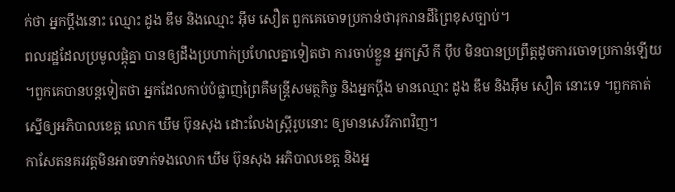ក់ថា អ្នកប្ដឹងនោះ ឈ្មោះ ដូង ឌឹម និងឈ្មោះ អ៊ឹម សឿត ពួកគេចោទប្រកាន់ថារុករានដីព្រៃខុសច្បាប់។
ពលរដ្ឋដែលប្រមូលផ្ដុំគ្នា បានឲ្យដឹងប្រហាក់ប្រហែលគ្នាទៀតថា ការចាប់ខ្លួន អ្នកស្រី កី ប៉ឹប មិនបានប្រព្រឹត្ដដូចការចោទប្រកាន់ឡើយ ។ពួកគេបានបន្ដទៀតថា អ្នកដែលកាប់បំផ្លាញព្រៃគឺមន្ដ្រីសមត្ថកិច្ច និងអ្នកប្ដឹង មានឈ្មោះ ដូង ឌឹម និងអ៊ឹម សឿត នោះទេ ។ពួកគាត់ស្នើឲ្យអភិបាលខេត្ដ លោក ឃឹម ប៊ុនសុង ដោះលែងស្ដ្រីរូបនោះ ឲ្យមានសេរីភាពវិញ។
កាសែតនគរវត្ដមិនអាចទាក់ទងលោក ឃឹម ប៊ុនសុង អភិបាលខេត្ដ និងអ្ន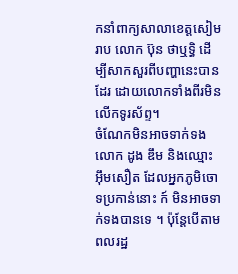កនាំពាក្យសាលាខេត្ដសៀមរាប លោក ប៊ុន ថាឬទ្ធិ ដើម្បីសាកសួរពីបញ្ហានេះបានដែរ ដោយលោកទាំងពីរមិនលើកទូរស័ព្ទ។
ចំណែកមិនអាចទាក់ទង លោក ដូង ឌឹម និងឈ្មោះ អ៊ឹមសឿត ដែលអ្នកភូមិចោទប្រកាន់នោះ ក៍ មិនអាចទាក់ទងបានទេ ។ ប៉ុន្ដែបើតាមពលរដ្ឋ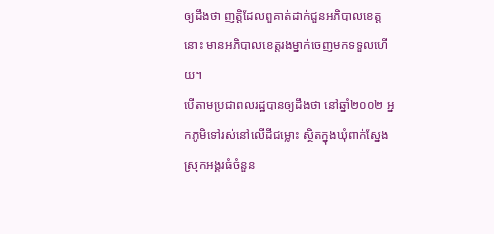ឲ្យដឹងថា ញត្ដិដែលពួគាត់ដាក់ជួនអភិបាលខេត្ដនោះ មានអភិបាលខេត្ដរងម្នាក់ចេញមកទទួលហើយ។
បើតាមប្រជាពលរដ្ឋបានឲ្យដឹងថា នៅឆ្នាំ២០០២ អ្នកភូមិទៅរស់នៅលើដីជម្លោះ ស្ថិតក្នុងឃុំពាក់ស្នែង ស្រុកអង្គរធំចំនួន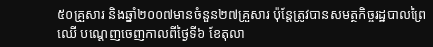៥០គ្រួសារ និងឆ្នាំ២០០៧មានចំនួន២៧គ្រួសារ ប៉ុន្ដែត្រូវបានសមត្ថកិច្ចរដ្ឋបាលព្រៃឈើ បណ្ដេញចេញកាលពីថ្ងៃទី៦ ខែតុលា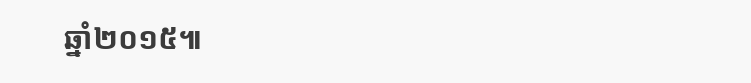ឆ្នាំ២០១៥៕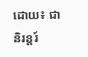ដោយ៖ ជានិរន្ដរ៍